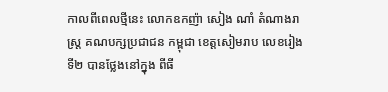កាលពីពេលថ្មីនេះ លោកឧកញ៉ា សៀង ណាំ តំណាងរាស្ត្រ គណបក្សប្រជាជន កម្ពុជា ខេត្តសៀមរាប លេខរៀងទី២ បានថ្លែងនៅក្នុង ពីធី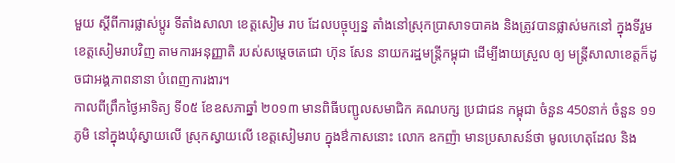មួយ ស្តីពីការផ្លាស់ប្តូរ ទីតាំងសាលា ខេត្តសៀម រាប ដែលបច្ចុប្បន្ន តាំងនៅស្រុកប្រាសាទបាគង និងត្រូវបានផ្លាស់មកនៅ ក្នុងទីរួម ខេត្តសៀមរាបវិញ តាមការអនុញ្ញាតិ របស់សម្តេចតេជោ ហ៊ុន សែន នាយករដ្ឋមន្រ្តីកម្ពុជា ដើម្បីងាយស្រួល ឲ្យ មន្រ្តីសាលាខេត្តក៏ដូចជាអង្គភាពនានា បំពេញការងារ។
កាលពីព្រឹកថ្ងៃអាទិត្យ ទី០៥ ខែឧសភាឆ្នាំ ២០១៣ មានពិធីបញ្ជូលសមាជិក គណបក្ស ប្រជាជន កម្ពុជា ចំនួន 450នាក់ ចំនួន ១១ភូមិ នៅក្នុងឃុំស្វាយលើ ស្រុកស្វាយលើ ខេត្តសៀមរាប ក្នុងឳកាសនោះ លោក ឧកញ៉ា មានប្រសាសន៍ថា មូលហេតុដែល និង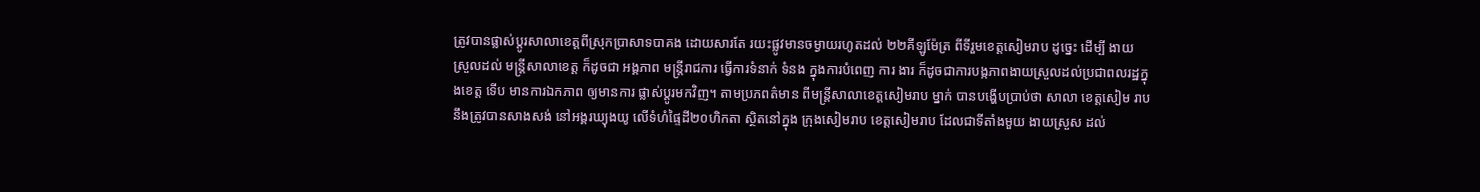ត្រូវបានផ្លាស់ប្តូរសាលាខេត្តពីស្រុកបា្រសាទបាគង ដោយសារតែ រយះផ្លូវមានចម្ងាយរហូតដល់ ២២គីឡូម៉ែត្រ ពីទីរួមខេត្តសៀមរាប ដូច្នេះ ដើម្បី ងាយ ស្រួលដល់ មន្រ្តីសាលាខេត្ត ក៏ដូចជា អង្គភាព មន្រ្តីរាជការ ធ្វើការទំនាក់ ទំនង ក្នុងការបំពេញ ការ ងារ ក៏ដូចជាការបង្កភាពងាយស្រួលដល់ប្រជាពលរដ្ឋក្នុងខេត្ត ទើប មានការឯកភាព ឲ្យមានការ ផ្លាស់ប្តូរមកវិញ។ តាមប្រភពត៌មាន ពីមន្រ្តីសាលាខេត្តសៀមរាប ម្នាក់ បានបង្ហើបប្រាប់ថា សាលា ខេត្តសៀម រាប នឹងត្រូវបានសាងសង់ នៅអង្គរឃ្យុងយូ លើទំហំផ្ទៃដី២០ហិកតា ស្ថិតនៅក្នុង ក្រុងសៀមរាប ខេត្តសៀមរាប ដែលជាទីតាំងមួយ ងាយស្រួស ដល់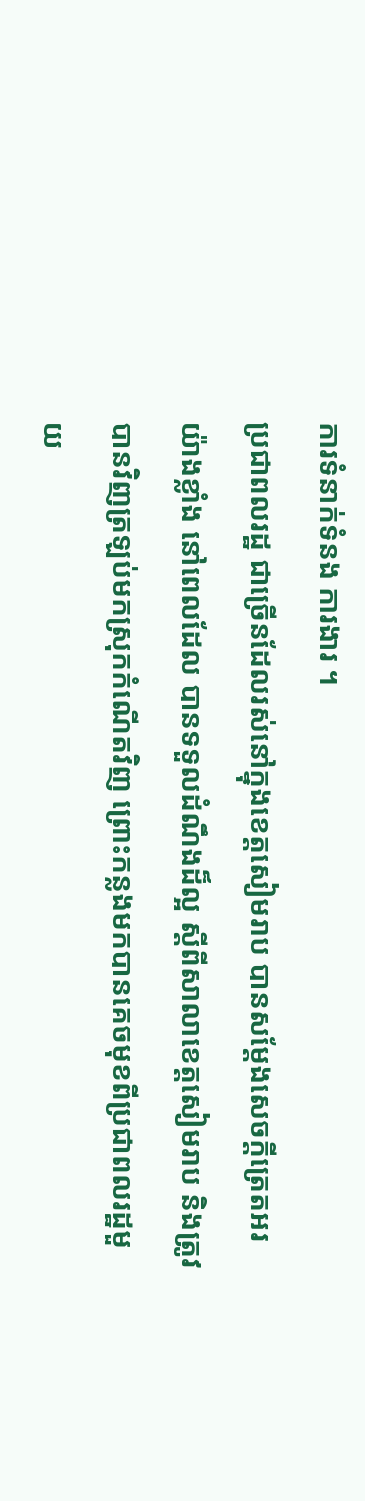ការទំនាក់ទំនង ការងារ ។
ប្រជាពលរដ្ឋ ជាច្រើនដែលរស់នៅក្នុងខេត្តសៀមរាប បានសម្តែងសេចក្តីត្រេតអរ យ៉ាងខ្លាំង នៅពេលដែល បានទទួលដំណឹងដ៏ល្អ ស្តីពីសាលាខេត្តសៀមរាប និងត្រូវបានវិញត្រឡប់មកស្រុកកំណើតវិញ ព្រោះកន្លងមកបានគេចមុខពីប្រជាពលរដ្ឋមួយ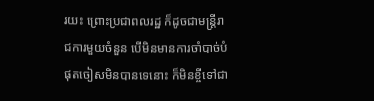រយះ ព្រោះប្រជាពលរដ្ឋ ក៏ដូចជាមន្រ្តីរាជការមួយចំនួន បើមិនមានការចាំបាច់បំផុតចៀសមិនបានទេនោះ ក៏មិនខ្ចីទៅជា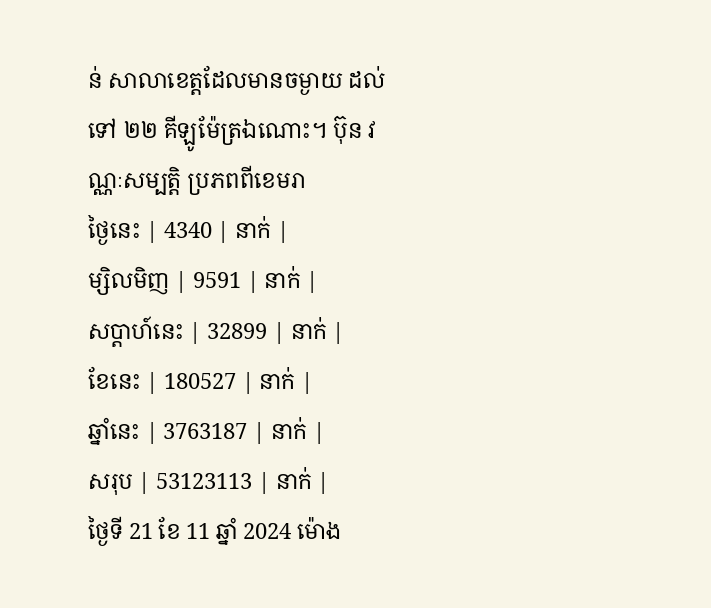ន់ សាលាខេត្តដែលមានចម្ងាយ ដល់ទៅ ២២ គីឡូម៉ែត្រឯណោះ។ ប៊ុន វណ្ណៈសម្បត្តិ ប្រភពពីខេមរា
ថ្ងៃនេះ | 4340 | នាក់ |
ម្សិលមិញ | 9591 | នាក់ |
សប្ដាហ៍នេះ | 32899 | នាក់ |
ខែនេះ | 180527 | នាក់ |
ឆ្នាំនេះ | 3763187 | នាក់ |
សរុប | 53123113 | នាក់ |
ថ្ងៃទី 21 ខែ 11 ឆ្នាំ 2024 ម៉ោង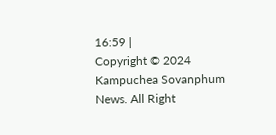16:59 |
Copyright © 2024 Kampuchea Sovanphum News. All Right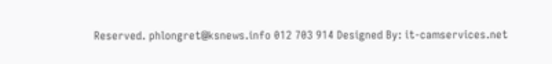Reserved. phlongret@ksnews.info 012 703 914 Designed By: it-camservices.net